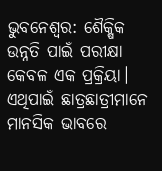ଭୁବନେଶ୍ବର: ଶୈକ୍ଷିକ ଉନ୍ନତି ପାଇଁ ପରୀକ୍ଷା କେବଳ ଏକ ପ୍ରକ୍ରିୟା। ଏଥିପାଇଁ ଛାତ୍ରଛାତ୍ରୀମାନେ ମାନସିକ ଭାବରେ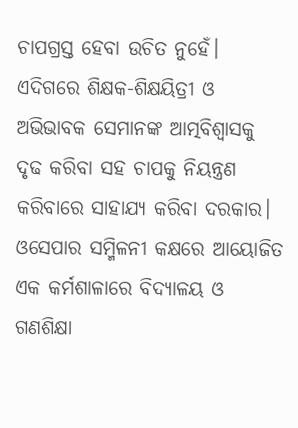ଚାପଗ୍ରସ୍ତ ହେବା ଉଚିତ ନୁହେଁ। ଏଦିଗରେ ଶିକ୍ଷକ-ଶିକ୍ଷୟିତ୍ରୀ ଓ ଅଭିଭାବକ ସେମାନଙ୍କ ଆତ୍ମବିଶ୍ୱାସକୁ ଦୃଢ କରିବା ସହ ଚାପକୁ ନିୟନ୍ତ୍ରଣ କରିବାରେ ସାହାଯ୍ୟ କରିବା ଦରକାର।
ଓସେପାର ସମ୍ମିଳନୀ କକ୍ଷରେ ଆୟୋଜିତ ଏକ କର୍ମଶାଳାରେ ବିଦ୍ୟାଳୟ ଓ ଗଣଶିକ୍ଷା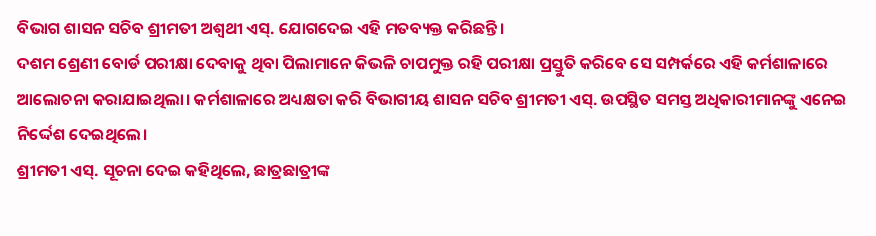ବିଭାଗ ଶାସନ ସଚିବ ଶ୍ରୀମତୀ ଅଶ୍ୱଥୀ ଏସ୍. ଯୋଗଦେଇ ଏହି ମତବ୍ୟକ୍ତ କରିଛନ୍ତି।
ଦଶମ ଶ୍ରେଣୀ ବୋର୍ଡ ପରୀକ୍ଷା ଦେବାକୁ ଥିବା ପିଲାମାନେ କିଭଳି ଚାପମୁକ୍ତ ରହି ପରୀକ୍ଷା ପ୍ରସ୍ତୁତି କରିବେ ସେ ସମ୍ପର୍କରେ ଏହି କର୍ମଶାଳାରେ ଆଲୋଚନା କରାଯାଇଥିଲା। କର୍ମଶାଳାରେ ଅଧ୍ୟକ୍ଷତା କରି ବିଭାଗୀୟ ଶାସନ ସଚିବ ଶ୍ରୀମତୀ ଏସ୍. ଉପସ୍ଥିତ ସମସ୍ତ ଅଧିକାରୀମାନଙ୍କୁ ଏନେଇ ନିର୍ଦ୍ଦେଶ ଦେଇଥିଲେ।
ଶ୍ରୀମତୀ ଏସ୍. ସୂଚନା ଦେଇ କହିଥିଲେ, ଛାତ୍ରଛାତ୍ରୀଙ୍କ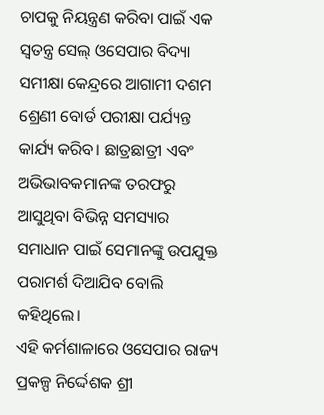ଚାପକୁ ନିୟନ୍ତ୍ରଣ କରିବା ପାଇଁ ଏକ ସ୍ୱତନ୍ତ୍ର ସେଲ୍ ଓସେପାର ବିଦ୍ୟା ସମୀକ୍ଷା କେନ୍ଦ୍ରରେ ଆଗାମୀ ଦଶମ ଶ୍ରେଣୀ ବୋର୍ଡ ପରୀକ୍ଷା ପର୍ଯ୍ୟନ୍ତ କାର୍ଯ୍ୟ କରିବ। ଛାତ୍ରଛାତ୍ରୀ ଏବଂ ଅଭିଭାବକମାନଙ୍କ ତରଫରୁ ଆସୁଥିବା ବିଭିନ୍ନ ସମସ୍ୟାର ସମାଧାନ ପାଇଁ ସେମାନଙ୍କୁ ଉପଯୁକ୍ତ ପରାମର୍ଶ ଦିଆଯିବ ବୋଲି କହିଥିଲେ।
ଏହି କର୍ମଶାଳାରେ ଓସେପାର ରାଜ୍ୟ ପ୍ରକଳ୍ପ ନିର୍ଦ୍ଦେଶକ ଶ୍ରୀ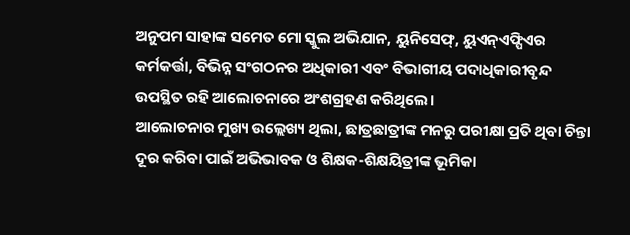ଅନୁପମ ସାହାଙ୍କ ସମେତ ମୋ ସ୍କୁଲ ଅଭିଯାନ, ୟୁନିସେଫ୍, ୟୁଏନ୍ଏଫ୍ପିଏର କର୍ମକର୍ତ୍ତା, ବିଭିନ୍ନ ସଂଗଠନର ଅଧିକାରୀ ଏବଂ ବିଭାଗୀୟ ପଦାଧିକାରୀବୃନ୍ଦ ଉପସ୍ଥିତ ରହି ଆଲୋଚନାରେ ଅଂଶଗ୍ରହଣ କରିଥିଲେ।
ଆଲୋଚନାର ମୁଖ୍ୟ ଉଲ୍ଲେଖ୍ୟ ଥିଲା, ଛାତ୍ରଛାତ୍ରୀଙ୍କ ମନରୁ ପରୀକ୍ଷା ପ୍ରତି ଥିବା ଚିନ୍ତା ଦୂର କରିବା ପାଇଁ ଅଭିଭାବକ ଓ ଶିକ୍ଷକ-ଶିକ୍ଷୟିତ୍ରୀଙ୍କ ଭୂମିକା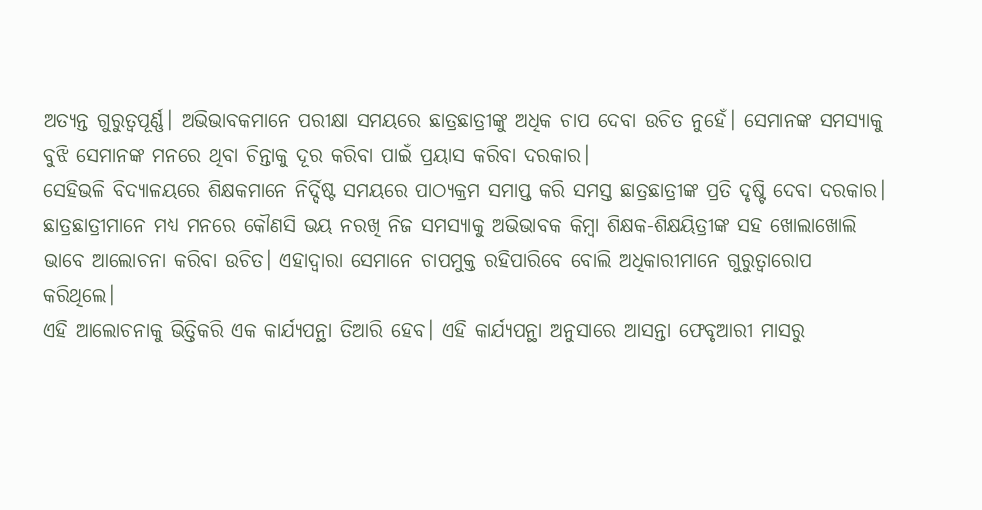ଅତ୍ୟନ୍ତ ଗୁରୁତ୍ୱପୂର୍ଣ୍ଣ। ଅଭିଭାବକମାନେ ପରୀକ୍ଷା ସମୟରେ ଛାତ୍ରଛାତ୍ରୀଙ୍କୁ ଅଧିକ ଚାପ ଦେବା ଉଚିତ ନୁହେଁ। ସେମାନଙ୍କ ସମସ୍ୟାକୁ ବୁଝି ସେମାନଙ୍କ ମନରେ ଥିବା ଚିନ୍ତାକୁ ଦୂର କରିବା ପାଇଁ ପ୍ରୟାସ କରିବା ଦରକାର।
ସେହିଭଳି ବିଦ୍ୟାଳୟରେ ଶିକ୍ଷକମାନେ ନିର୍ଦ୍ଦିଷ୍ଟ ସମୟରେ ପାଠ୍ୟକ୍ରମ ସମାପ୍ତ କରି ସମସ୍ତ ଛାତ୍ରଛାତ୍ରୀଙ୍କ ପ୍ରତି ଦୃଷ୍ଟି ଦେବା ଦରକାର। ଛାତ୍ରଛାତ୍ରୀମାନେ ମଧ୍ୟ ମନରେ କୌଣସି ଭୟ ନରଖି ନିଜ ସମସ୍ୟାକୁ ଅଭିଭାବକ କିମ୍ବା ଶିକ୍ଷକ-ଶିକ୍ଷୟିତ୍ରୀଙ୍କ ସହ ଖୋଲାଖୋଲି ଭାବେ ଆଲୋଚନା କରିବା ଉଚିତ। ଏହାଦ୍ୱାରା ସେମାନେ ଚାପମୁକ୍ତ ରହିପାରିବେ ବୋଲି ଅଧିକାରୀମାନେ ଗୁରୁତ୍ୱାରୋପ କରିଥିଲେ।
ଏହି ଆଲୋଚନାକୁ ଭିତ୍ତିକରି ଏକ କାର୍ଯ୍ୟପନ୍ଥା ତିଆରି ହେବ। ଏହି କାର୍ଯ୍ୟପନ୍ଥା ଅନୁସାରେ ଆସନ୍ତା ଫେବୃଆରୀ ମାସରୁ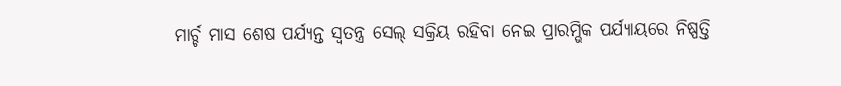ମାର୍ଚ୍ଚ ମାସ ଶେଷ ପର୍ଯ୍ୟନ୍ତ ସ୍ୱତନ୍ତ୍ର ସେଲ୍ ସକ୍ରିୟ ରହିବା ନେଇ ପ୍ରାରମ୍ଭିକ ପର୍ଯ୍ୟାୟରେ ନିଷ୍ପତ୍ତି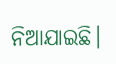ନିଆଯାଇଛି।